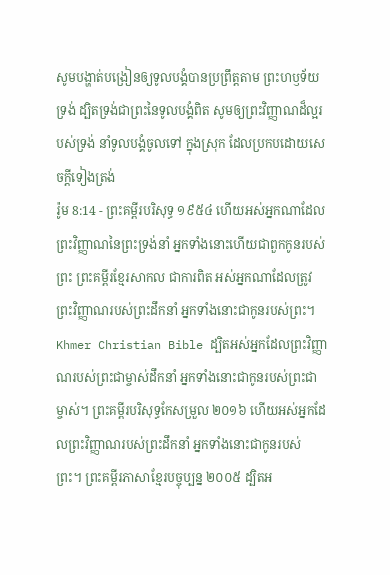សូមបង្ហាត់បង្រៀនឲ្យទូលបង្គំបានប្រព្រឹត្តតាម ព្រះហឫទ័យទ្រង់ ដ្បិតទ្រង់ជាព្រះនៃទូលបង្គំពិត សូមឲ្យព្រះវិញ្ញាណដ៏ល្អរបស់ទ្រង់ នាំទូលបង្គំចូលទៅ ក្នុងស្រុក ដែលប្រកបដោយសេចក្ដីទៀងត្រង់
រ៉ូម 8:14 - ព្រះគម្ពីរបរិសុទ្ធ ១៩៥៤ ហើយអស់អ្នកណាដែលព្រះវិញ្ញាណនៃព្រះទ្រង់នាំ អ្នកទាំងនោះហើយជាពួកកូនរបស់ព្រះ ព្រះគម្ពីរខ្មែរសាកល ជាការពិត អស់អ្នកណាដែលត្រូវព្រះវិញ្ញាណរបស់ព្រះដឹកនាំ អ្នកទាំងនោះជាកូនរបស់ព្រះ។ Khmer Christian Bible ដ្បិតអស់អ្នកដែលព្រះវិញ្ញាណរបស់ព្រះជាម្ចាស់ដឹកនាំ អ្នកទាំងនោះជាកូនរបស់ព្រះជាម្ចាស់។ ព្រះគម្ពីរបរិសុទ្ធកែសម្រួល ២០១៦ ហើយអស់អ្នកដែលព្រះវិញ្ញាណរបស់ព្រះដឹកនាំ អ្នកទាំងនោះជាកូនរបស់ព្រះ។ ព្រះគម្ពីរភាសាខ្មែរបច្ចុប្បន្ន ២០០៥ ដ្បិតអ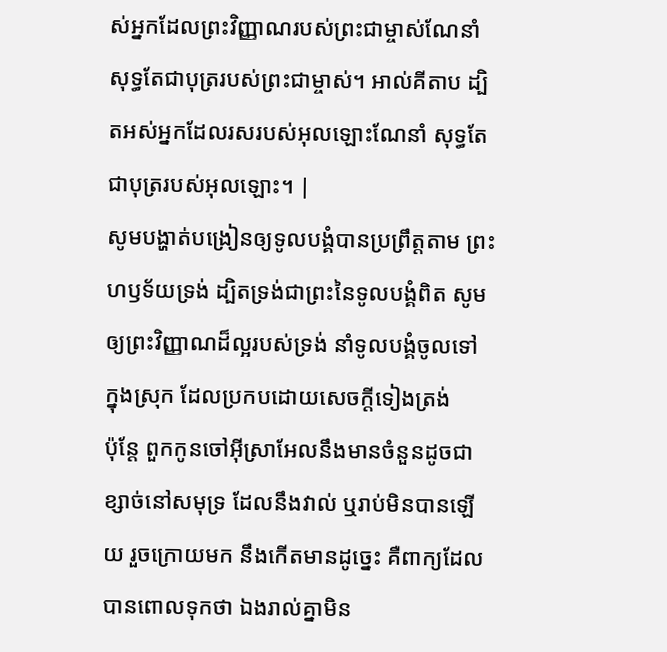ស់អ្នកដែលព្រះវិញ្ញាណរបស់ព្រះជាម្ចាស់ណែនាំ សុទ្ធតែជាបុត្ររបស់ព្រះជាម្ចាស់។ អាល់គីតាប ដ្បិតអស់អ្នកដែលរសរបស់អុលឡោះណែនាំ សុទ្ធតែជាបុត្ររបស់អុលឡោះ។ |
សូមបង្ហាត់បង្រៀនឲ្យទូលបង្គំបានប្រព្រឹត្តតាម ព្រះហឫទ័យទ្រង់ ដ្បិតទ្រង់ជាព្រះនៃទូលបង្គំពិត សូមឲ្យព្រះវិញ្ញាណដ៏ល្អរបស់ទ្រង់ នាំទូលបង្គំចូលទៅ ក្នុងស្រុក ដែលប្រកបដោយសេចក្ដីទៀងត្រង់
ប៉ុន្តែ ពួកកូនចៅអ៊ីស្រាអែលនឹងមានចំនួនដូចជាខ្សាច់នៅសមុទ្រ ដែលនឹងវាល់ ឬរាប់មិនបានឡើយ រួចក្រោយមក នឹងកើតមានដូច្នេះ គឺពាក្យដែលបានពោលទុកថា ឯងរាល់គ្នាមិន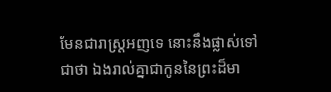មែនជារាស្ត្រអញទេ នោះនឹងផ្លាស់ទៅជាថា ឯងរាល់គ្នាជាកូននៃព្រះដ៏មា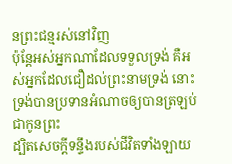នព្រះជន្មរស់នៅវិញ
ប៉ុន្តែអស់អ្នកណាដែលទទួលទ្រង់ គឺអស់អ្នកដែលជឿដល់ព្រះនាមទ្រង់ នោះទ្រង់បានប្រទានអំណាចឲ្យបានត្រឡប់ជាកូនព្រះ
ដ្បិតសេចក្ដីទន្ទឹងរបស់ជីវិតទាំងឡាយ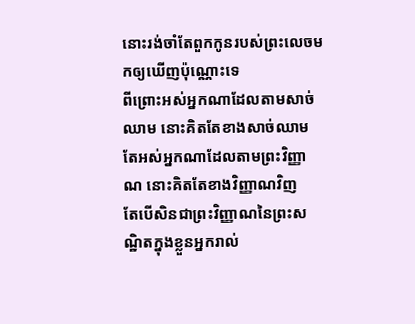នោះរង់ចាំតែពួកកូនរបស់ព្រះលេចមកឲ្យឃើញប៉ុណ្ណោះទេ
ពីព្រោះអស់អ្នកណាដែលតាមសាច់ឈាម នោះគិតតែខាងសាច់ឈាម តែអស់អ្នកណាដែលតាមព្រះវិញ្ញាណ នោះគិតតែខាងវិញ្ញាណវិញ
តែបើសិនជាព្រះវិញ្ញាណនៃព្រះសណ្ឋិតក្នុងខ្លួនអ្នករាល់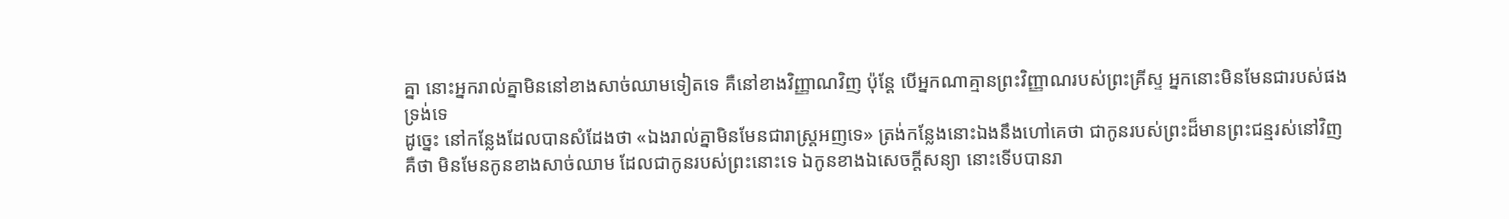គ្នា នោះអ្នករាល់គ្នាមិននៅខាងសាច់ឈាមទៀតទេ គឺនៅខាងវិញ្ញាណវិញ ប៉ុន្តែ បើអ្នកណាគ្មានព្រះវិញ្ញាណរបស់ព្រះគ្រីស្ទ អ្នកនោះមិនមែនជារបស់ផងទ្រង់ទេ
ដូច្នេះ នៅកន្លែងដែលបានសំដែងថា «ឯងរាល់គ្នាមិនមែនជារាស្ត្រអញទេ» ត្រង់កន្លែងនោះឯងនឹងហៅគេថា ជាកូនរបស់ព្រះដ៏មានព្រះជន្មរស់នៅវិញ
គឺថា មិនមែនកូនខាងសាច់ឈាម ដែលជាកូនរបស់ព្រះនោះទេ ឯកូនខាងឯសេចក្ដីសន្យា នោះទើបបានរា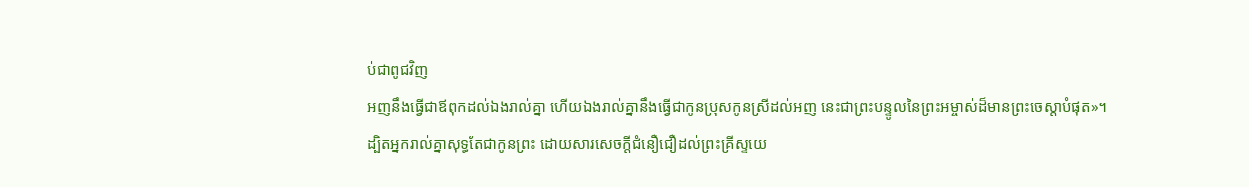ប់ជាពូជវិញ
អញនឹងធ្វើជាឪពុកដល់ឯងរាល់គ្នា ហើយឯងរាល់គ្នានឹងធ្វើជាកូនប្រុសកូនស្រីដល់អញ នេះជាព្រះបន្ទូលនៃព្រះអម្ចាស់ដ៏មានព្រះចេស្តាបំផុត»។
ដ្បិតអ្នករាល់គ្នាសុទ្ធតែជាកូនព្រះ ដោយសារសេចក្ដីជំនឿជឿដល់ព្រះគ្រីស្ទយេ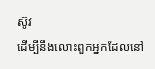ស៊ូវ
ដើម្បីនឹងលោះពួកអ្នកដែលនៅ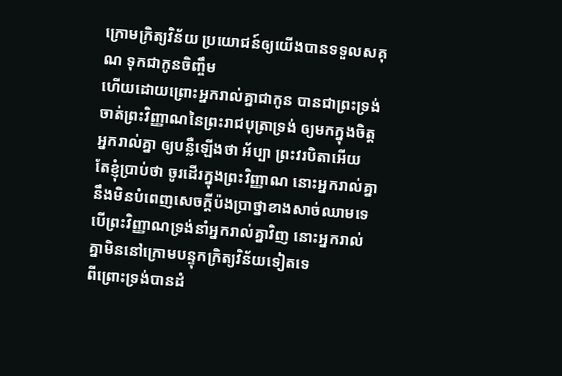ក្រោមក្រិត្យវិន័យ ប្រយោជន៍ឲ្យយើងបានទទួលសគុណ ទុកជាកូនចិញ្ចឹម
ហើយដោយព្រោះអ្នករាល់គ្នាជាកូន បានជាព្រះទ្រង់ចាត់ព្រះវិញ្ញាណនៃព្រះរាជបុត្រាទ្រង់ ឲ្យមកក្នុងចិត្តអ្នករាល់គ្នា ឲ្យបន្លឺឡើងថា អ័ប្បា ព្រះវរបិតាអើយ
តែខ្ញុំប្រាប់ថា ចូរដើរក្នុងព្រះវិញ្ញាណ នោះអ្នករាល់គ្នានឹងមិនបំពេញសេចក្ដីប៉ងប្រាថ្នាខាងសាច់ឈាមទេ
បើព្រះវិញ្ញាណទ្រង់នាំអ្នករាល់គ្នាវិញ នោះអ្នករាល់គ្នាមិននៅក្រោមបន្ទុកក្រិត្យវិន័យទៀតទេ
ពីព្រោះទ្រង់បានដំ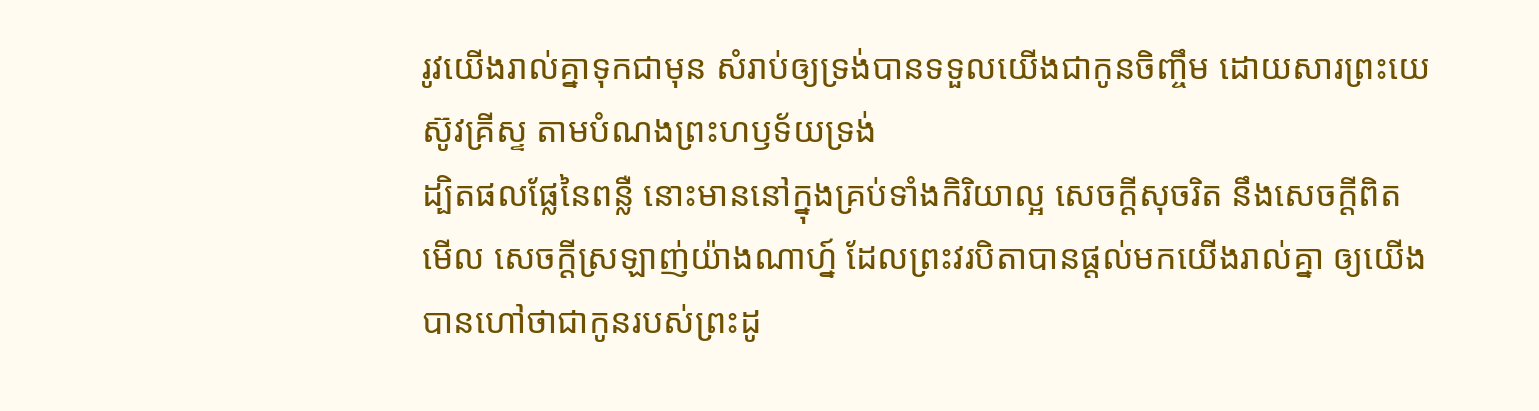រូវយើងរាល់គ្នាទុកជាមុន សំរាប់ឲ្យទ្រង់បានទទួលយើងជាកូនចិញ្ចឹម ដោយសារព្រះយេស៊ូវគ្រីស្ទ តាមបំណងព្រះហឫទ័យទ្រង់
ដ្បិតផលផ្លែនៃពន្លឺ នោះមាននៅក្នុងគ្រប់ទាំងកិរិយាល្អ សេចក្ដីសុចរិត នឹងសេចក្ដីពិត
មើល សេចក្ដីស្រឡាញ់យ៉ាងណាហ្ន៍ ដែលព្រះវរបិតាបានផ្តល់មកយើងរាល់គ្នា ឲ្យយើងបានហៅថាជាកូនរបស់ព្រះដូ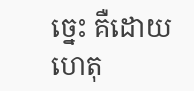ច្នេះ គឺដោយហេតុ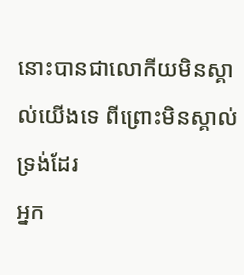នោះបានជាលោកីយមិនស្គាល់យើងទេ ពីព្រោះមិនស្គាល់ទ្រង់ដែរ
អ្នក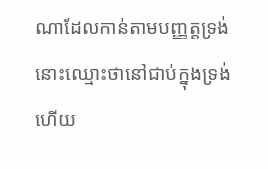ណាដែលកាន់តាមបញ្ញត្តទ្រង់ នោះឈ្មោះថានៅជាប់ក្នុងទ្រង់ ហើយ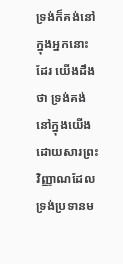ទ្រង់ក៏គង់នៅក្នុងអ្នកនោះដែរ យើងដឹងថា ទ្រង់គង់នៅក្នុងយើង ដោយសារព្រះវិញ្ញាណដែលទ្រង់ប្រទានម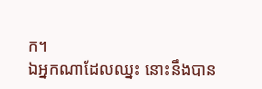ក។
ឯអ្នកណាដែលឈ្នះ នោះនឹងបាន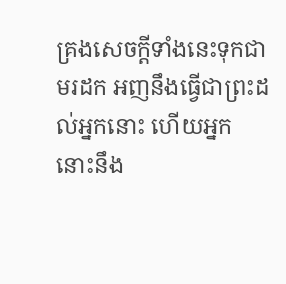គ្រងសេចក្ដីទាំងនេះទុកជាមរដក អញនឹងធ្វើជាព្រះដល់អ្នកនោះ ហើយអ្នកនោះនឹង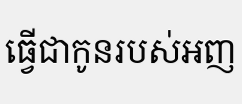ធ្វើជាកូនរបស់អញ